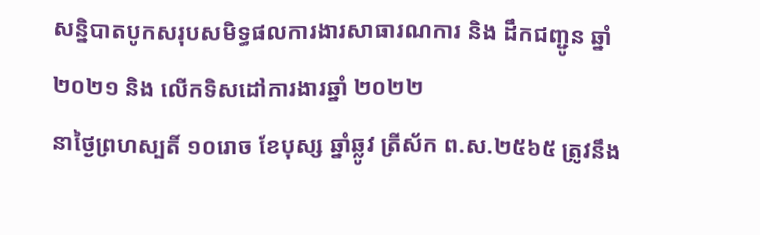សន្និបាតបូកសរុបសមិទ្ធផលការងារសាធារណការ និង ដឹកជញ្ជូន ឆ្នាំ ២០២១ និង លើកទិសដៅការងារឆ្នាំ ២០២២
នាថ្ងៃព្រហស្បតិ៍ ១០រោច ខែបុស្ស ឆ្នាំឆ្លូវ ត្រីស័ក ព.ស.២៥៦៥ ត្រូវនឹង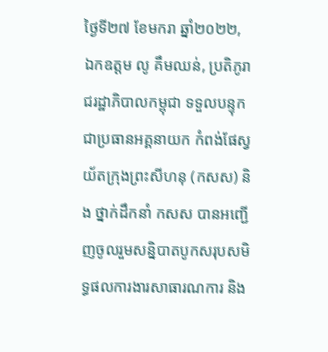ថ្ងៃទី២៧ ខែមករា ឆ្នាំ២០២២, ឯកឧត្តម លូ គឹមឈន់, ប្រតិភូរាជរដ្ឋាភិបាលកម្ពុជា ទទួលបន្ទុកជាប្រធានអគ្គនាយក កំពង់ផែស្វយ័តក្រុងព្រះសីហនុ (កសស) និង ថ្នាក់ដឹកនាំ កសស បានអញ្ជើញចូលរួមសន្និបាតបូកសរុបសមិទ្ធផលការងារសាធារណការ និង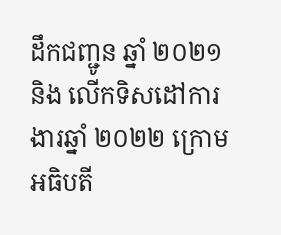ដឹកជញ្ជូន ឆ្នាំ ២០២១ និង លើកទិសដៅការងារឆ្នាំ ២០២២ ក្រោមអធិបតី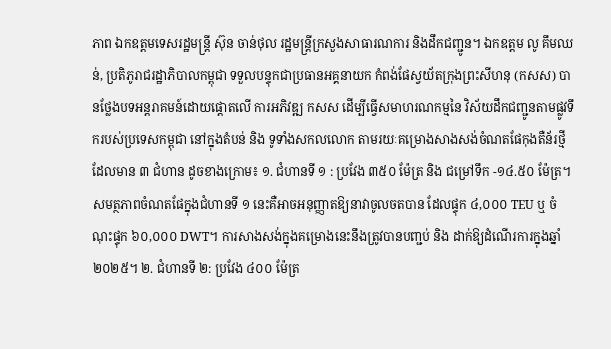ភាព ឯកឧត្តមទេសរដ្ឋមន្ត្រី ស៊ុន ចាន់ថុល រដ្ឋមន្ត្រីក្រសួងសាធារណការ និងដឹកជញ្ជូន។ ឯកឧត្តម លូ គឹមឈន់, ប្រតិភូរាជរដ្ឋាភិបាលកម្ពុជា ទទួលបន្ទុកជាប្រធានអគ្គនាយក កំពង់ផែស្វយ័តក្រុងព្រះសីហនុ (កសស) បានថ្លែងបទអន្តរាគមន៍ដោយផ្តោតលើ ការអភិវឌ្ឍ កសស ដើម្បីធ្វើសមាហរណកម្មនៃ វិស័យដឹកជញ្ជូនតាមផ្លូវទឹករបស់ប្រទេសកម្ពុជា នៅក្នុងតំបន់ និង ទូទាំងសកលលោក តាមរយៈគម្រោងសាងសង់ចំណតផែកុងតឺន័រថ្មី ដែលមាន ៣ ជំហាន ដូចខាងក្រោម៖ ១. ជំហានទី ១ : ប្រវែង ៣៥០ ម៉ែត្រ និង ជម្រៅទឹក -១៤.៥០ ម៉ែត្រ។ សមត្ថភាពចំណតផែក្នុងជំហានទី ១ នេះគឺអាចអនុញ្ញាតឱ្យនាវាចូលចតបាន ដែលផ្ទុក ៤,០០០ TEU ឬ ចំណុះផ្ទុក ៦០,០០០ DWT។ ការសាងសង់ក្នុងគម្រោងនេះនឹងត្រូវបានបញ្ជប់ និង ដាក់ឱ្យដំណើរការក្នុងឆ្នាំ ២០២៥។ ២. ជំហានទី ២: ប្រវែង ៤០០ ម៉ែត្រ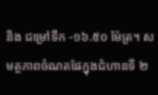និង ជម្រៅទឹក -១៦.៥០ ម៉ែត្រ។ សមត្ថភាពចំណតផែក្នុងជំហានទី ២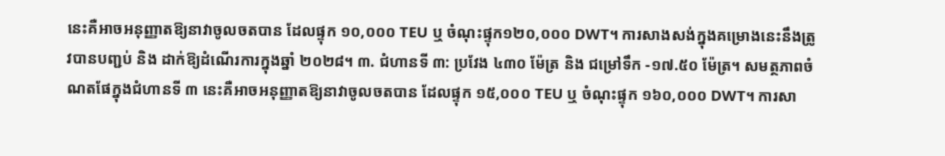នេះគឺអាចអនុញ្ញាតឱ្យនាវាចូលចតបាន ដែលផ្ទុក ១០,០០០ TEU ឬ ចំណុះផ្ទុក១២០,០០០ DWT។ ការសាងសង់ក្នុងគម្រោងនេះនឹងត្រូវបានបញ្ជប់ និង ដាក់ឱ្យដំណើរការក្នុងឆ្នាំ ២០២៨។ ៣. ជំហានទី ៣: ប្រវែង ៤៣០ ម៉ែត្រ និង ជម្រៅទឹក -១៧.៥០ ម៉ែត្រ។ សមត្ថភាពចំណតផែក្នុងជំហានទី ៣ នេះគឺអាចអនុញ្ញាតឱ្យនាវាចូលចតបាន ដែលផ្ទុក ១៥,០០០ TEU ឬ ចំណុះផ្ទុក ១៦០,០០០ DWT។ ការសា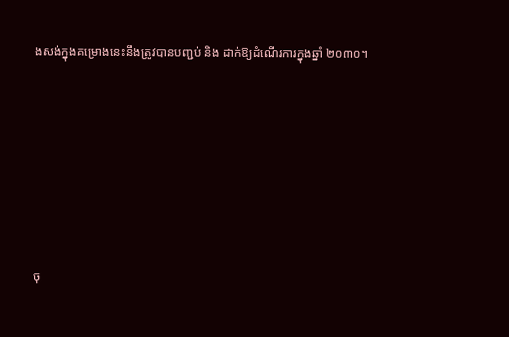ងសង់ក្នុងគម្រោងនេះនឹងត្រូវបានបញ្ជប់ និង ដាក់ឱ្យដំណើរការក្នុងឆ្នាំ ២០៣០។









ចុ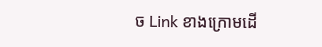ច Link ខាងក្រោមដើ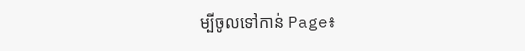ម្បីចូលទៅកាន់ Page៖